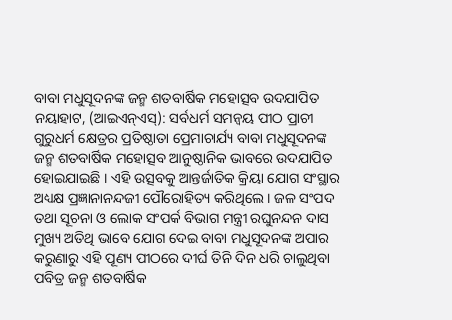ବାବା ମଧୁସୂଦନଙ୍କ ଜନ୍ମ ଶତବାର୍ଷିକ ମହୋତ୍ସବ ଉଦଯାପିତ
ନୟାହାଟ, (ଆଇଏନ୍ଏସ୍): ସର୍ବଧର୍ମ ସମନ୍ୱୟ ପୀଠ ପ୍ରାଚୀ ଗୁରୁଧର୍ମ କ୍ଷେତ୍ରର ପ୍ରତିଷ୍ଠାତା ପ୍ରେମାଚାର୍ଯ୍ୟ ବାବା ମଧୁସୂଦନଙ୍କ ଜନ୍ମ ଶତବାର୍ଷିକ ମହୋତ୍ସବ ଆନୁଷ୍ଠାନିକ ଭାବରେ ଉଦଯାପିତ ହୋଇଯାଇଛି । ଏହି ଉତ୍ସବକୁ ଆନ୍ତର୍ଜାତିକ କ୍ରିୟା ଯୋଗ ସଂସ୍ଥାର ଅଧ୍ୟକ୍ଷ ପ୍ରଜ୍ଞାନାନନ୍ଦଜୀ ପୌରୋହିତ୍ୟ କରିଥିଲେ । ଜଳ ସଂପଦ ତଥା ସୂଚନା ଓ ଲୋକ ସଂପର୍କ ବିଭାଗ ମନ୍ତ୍ରୀ ରଘୁନନ୍ଦନ ଦାସ ମୁଖ୍ୟ ଅତିଥି ଭାବେ ଯୋଗ ଦେଇ ବାବା ମଧୁସୂଦନଙ୍କ ଅପାର କରୁଣାରୁ ଏହି ପୂଣ୍ୟ ପୀଠରେ ଦୀର୍ଘ ତିନି ଦିନ ଧରି ଚାଲୁଥିବା ପବିତ୍ର ଜନ୍ମ ଶତବାର୍ଷିକ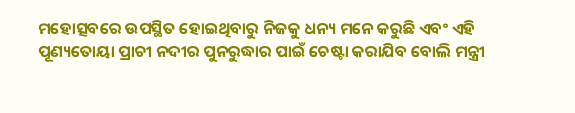ମହୋତ୍ସବରେ ଉପସ୍ଥିତ ହୋଇଥିବାରୁ ନିଜକୁ ଧନ୍ୟ ମନେ କରୁଛି ଏବଂ ଏହି ପୂଣ୍ୟତୋୟା ପ୍ରାଚୀ ନଦୀର ପୁନରୁଦ୍ଧାର ପାଇଁ ଚେଷ୍ଟା କରାଯିବ ବୋଲି ମନ୍ତ୍ରୀ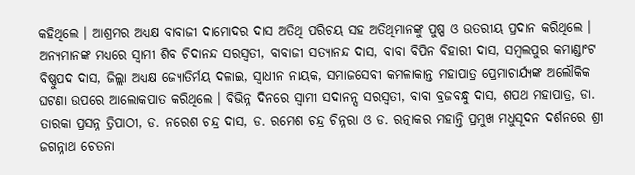କହିଥିଲେ । ଆଶ୍ରମର ଅଧ୍ୟକ୍ଷ ବାବାଜୀ ଦାମୋଦର ଦାସ ଅତିଥି ପରିଚୟ ସହ ଅତିଥିମାନଙ୍କୁ ପୁଷ୍ପ ଓ ଉତରୀୟ ପ୍ରଦାନ କରିଥିଲେ । ଅନ୍ୟମାନଙ୍କ ମଧ୍ୟରେ ସ୍ୱାମୀ ଶିବ ଚିଦାନନ୍ଦ ସରସ୍ୱତୀ, ବାବାଜୀ ସତ୍ୟାନନ୍ଦ ଦାସ, ବାବା ବିପିନ ବିହାରୀ ଦାସ, ସମ୍ବଲପୁର କମାଣ୍ଡାଂଟ ବିଷ୍ଣୁପଦ ଦାସ, ଜିଲ୍ଲା ଅଧ୍ୟକ୍ଷ ଜ୍ୟୋତିର୍ମୟ ଦଳାଇ, ସ୍ୱାଧୀନ ନାୟକ, ସମାଜସେବୀ କମଳାକାନ୍ତ ମହାପାତ୍ର ପ୍ରେମାଚାର୍ଯ୍ୟଙ୍କ ଅଲୌକିକ ଘଟଣା ଉପରେ ଆଲୋକପାତ କରିଥିଲେ । ବିଭିନ୍ନ ଦିନରେ ସ୍ୱାମୀ ସଦାନନ୍ସ ସରସ୍ୱତୀ, ବାବା ବ୍ରଜବନ୍ଧୁ ଦାସ, ଶପଥ ମହାପାତ୍ର, ଡା. ତାରକା ପ୍ରସନ୍ନ ତ୍ରିପାଠୀ, ଡ. ନରେଶ ଚନ୍ଦ୍ର ଦାସ, ଡ. ରମେଶ ଚନ୍ଦ୍ର ଚିନ୍ନରା ଓ ଡ. ରତ୍ନାକର ମହାନ୍ତି ପ୍ରମୁଖ ମଧୁସୂଦନ ଦର୍ଶନରେ ଶ୍ରୀ ଜଗନ୍ନାଥ ଚେତନା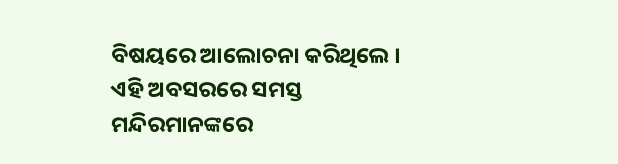ବିଷୟରେ ଆଲୋଚନା କରିଥିଲେ ।
ଏହି ଅବସରରେ ସମସ୍ତ ମନ୍ଦିରମାନଙ୍କରେ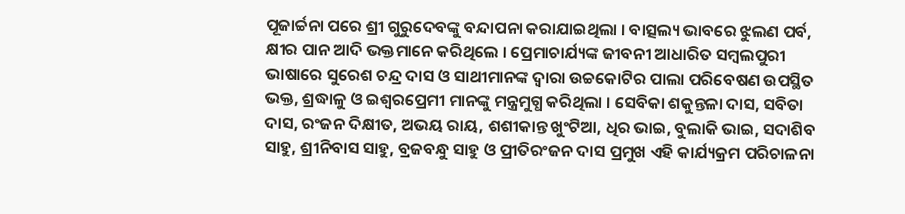ପୂଜାର୍ଚ୍ଚନା ପରେ ଶ୍ରୀ ଗୁରୁଦେବଙ୍କୁ ବନ୍ଦାପନା କରାଯାଇଥିଲା । ବାତ୍ସଲ୍ୟ ଭାବରେ ଝୁଲଣ ପର୍ବ, କ୍ଷୀର ପାନ ଆଦି ଭକ୍ତମାନେ କରିଥିଲେ । ପ୍ରେମାଚାର୍ଯ୍ୟଙ୍କ ଜୀବନୀ ଆଧାରିତ ସମ୍ବଲପୁରୀ ଭାଷାରେ ସୁରେଶ ଚନ୍ଦ୍ର ଦାସ ଓ ସାଥୀମାନଙ୍କ ଦ୍ୱାରା ଉଚ୍ଚକୋଟିର ପାଲା ପରିବେଷଣ ଉପସ୍ଥିତ ଭକ୍ତ, ଶ୍ରଦ୍ଧାଳୁ ଓ ଇଶ୍ୱରପ୍ରେମୀ ମାନଙ୍କୁ ମନ୍ତ୍ରମୁଗ୍ଧ କରିଥିଲା । ସେବିକା ଶକୁନ୍ତଳା ଦାସ, ସବିତା ଦାସ, ରଂଜନ ଦିକ୍ଷୀତ, ଅଭୟ ରାୟ, ଶଶୀକାନ୍ତ ଖୁଂଟିଆ, ଧିର ଭାଇ, ବୁଲାକି ଭାଇ, ସଦାଶିବ ସାହୁ, ଶ୍ରୀନିବାସ ସାହୁ, ବ୍ରଜବନ୍ଧୁ ସାହୁ ଓ ପ୍ରୀତିରଂଜନ ଦାସ ପ୍ରମୁଖ ଏହି କାର୍ଯ୍ୟକ୍ରମ ପରିଚାଳନା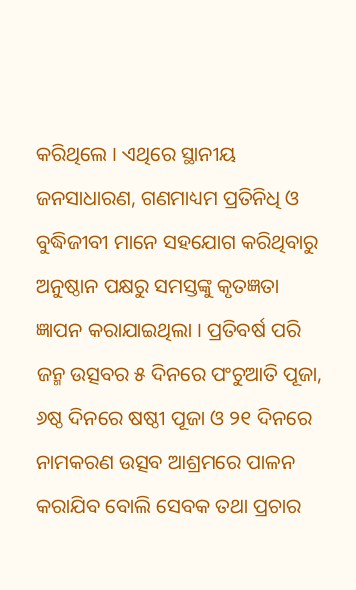କରିଥିଲେ । ଏଥିରେ ସ୍ଥାନୀୟ ଜନସାଧାରଣ, ଗଣମାଧ୍ୟମ ପ୍ରତିନିଧି ଓ ବୁଦ୍ଧିଜୀବୀ ମାନେ ସହଯୋଗ କରିଥିବାରୁ ଅନୁଷ୍ଠାନ ପକ୍ଷରୁ ସମସ୍ତଙ୍କୁ କୃତଜ୍ଞତା ଜ୍ଞାପନ କରାଯାଇଥିଲା । ପ୍ରତିବର୍ଷ ପରି ଜନ୍ମ ଉତ୍ସବର ୫ ଦିନରେ ପଂଚୁଆତି ପୂଜା, ୬ଷ୍ଠ ଦିନରେ ଷଷ୍ଠୀ ପୂଜା ଓ ୨୧ ଦିନରେ ନାମକରଣ ଉତ୍ସବ ଆଶ୍ରମରେ ପାଳନ କରାଯିବ ବୋଲି ସେବକ ତଥା ପ୍ରଚାର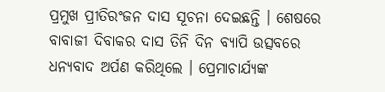ପ୍ରମୁଖ ପ୍ରୀତିରଂଜନ ଦାସ ସୂଚନା ଦେଇଛନ୍ତି । ଶେଷରେ ବାବାଜୀ ଦିବାକର ଦାସ ତିନି ଦିନ ବ୍ୟାପି ଉତ୍ସବରେ ଧନ୍ୟବାଦ ଅର୍ପଣ କରିଥିଲେ । ପ୍ରେମାଚାର୍ଯ୍ୟଙ୍କ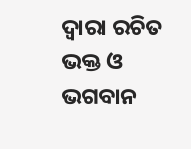ଦ୍ୱାରା ରଚିତ ଭକ୍ତ ଓ ଭଗବାନ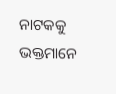ନାଟକକୁ ଭକ୍ତମାନେ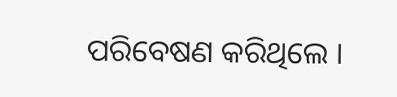ପରିବେଷଣ କରିଥିଲେ ।